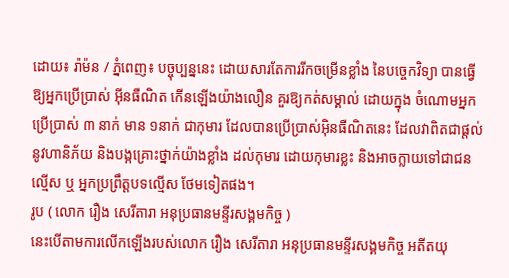ដេាយ៖ រ៉ាម៉ន / ភ្នំពេញ៖ បច្ចុប្បន្ននេះ ដោយសារតែការរីកចម្រើនខ្លាំង នៃបច្ចេកវិទ្យា បានធ្វើឱ្យអ្នកប្រើប្រាស់ អុីនធឺណិត កើនឡើងយ៉ាងលឿន គួរឱ្យកត់សម្គាល់ ដោយក្នុង ចំណោមអ្នកប្រើប្រាស់ ៣ នាក់ មាន ១នាក់ ជាកុមារ ដែលបានប្រើប្រាស់អុិនធឺណិតនេះ ដែលវាពិតជាផ្តល់នូវហានិភ័យ និងបង្កគ្រោះថ្នាក់យ៉ាងខ្លាំង ដល់កុមារ ដោយកុមារខ្លះ និងអាចក្លាយទៅជាជនល្មើស ឬ អ្នកប្រព្រឹត្តបទល្មើស ថែមទៀតផង។
រូប ( លោក រឿង សេរីតារា អនុប្រធានមន្ទីរសង្គមកិច្ច )
នេះបើតាមការលើកឡើងរបស់លោក រឿង សេរីតារា អនុប្រធានមន្ទីរសង្គមកិច្ច អតីតយុ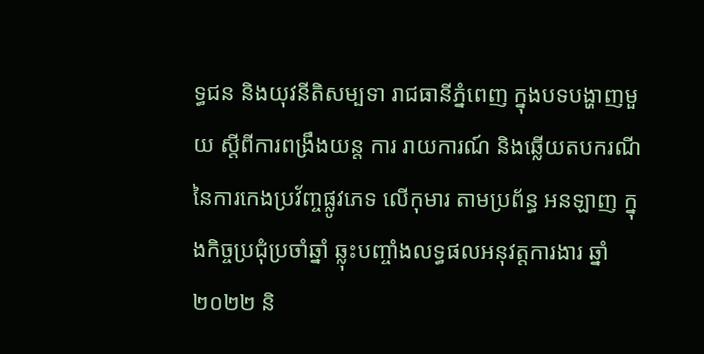ទ្ធជន និងយុវនីតិសម្បទា រាជធានីភ្នំពេញ ក្នុងបទបង្ហាញមួយ ស្តីពីការពង្រឹងយន្ត ការ រាយការណ៍ និងឆ្លើយតបករណី នៃការកេងប្រវ័ញ្ចផ្លូវភេទ លើកុមារ តាមប្រព័ន្ធ អនឡាញ ក្នុងកិច្ចប្រជុំប្រចាំឆ្នាំ ឆ្លុះបញ្ចាំងលទ្ធផលអនុវត្តការងារ ឆ្នាំ២០២២ និ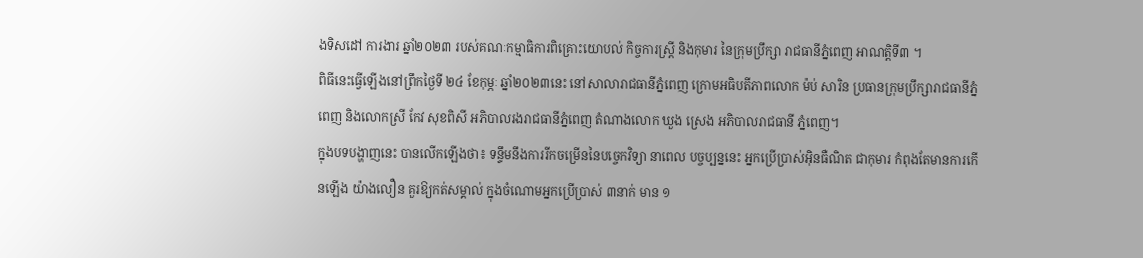ងទិសដៅ ការងារ ឆ្នាំ២០២៣ របស់គណៈកម្មាធិការពិគ្រោះយោបល់ កិច្ចការស្រី្ត និងកុមារ នៃក្រុមប្រឹក្សា រាជធានីភ្នំពេញ អាណត្តិទី៣ ។
ពិធីនេះធ្វើឡើងនៅព្រឹកថ្ងៃទី ២៤ ខែកុម្ភៈ ឆ្នាំ២០២៣នេះ នៅសាលារាជធានីភ្នំពេញ ក្រោមអធិបតីភាពលោក ម៉ប់ សារិន ប្រធានក្រុមប្រឹក្សារាជធានីភ្នំពេញ និងលោកស្រី កែវ សុខពិសី អភិបាលរងរាជធានីភ្នំពេញ តំណាងលោក ឃួង ស្រេង អភិបាលរាជធានី ភ្នំពេញ។
ក្នុងបទបង្ហាញនេះ បានលើកឡើងថា៖ ទន្ទឹមនឹងការរីកចម្រើននៃបច្ចេកវិទ្យា នាពេល បច្ចប្បន្ននេះ អ្នកប្រើប្រាស់អុិនធឺណិត ជាកុមារ កំពុងតែមានការកើនឡើង យ៉ាងលឿន គួរឱ្យកត់សម្គាល់ ក្នុងចំណោមអ្នកប្រើប្រាស់ ៣នាក់ មាន ១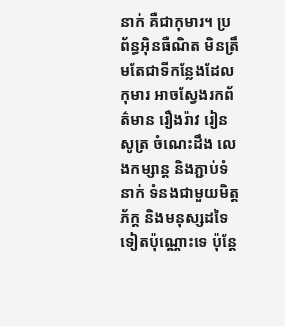នាក់ គឺជាកុមារ។ ប្រព័ន្ធអុិនធឺណិត មិនត្រឹមតែជាទីកន្លែងដែលកុមារ អាចស្វែងរកព័ត៌មាន រឿងរ៉ាវ រៀនសូត្រ ចំណេះដឹង លេងកម្សាន្ត និងភ្ជាប់ទំនាក់ ទំនងជាមួយមិត្តភ័ក្ត និងមនុស្សដទៃ ទៀតប៉ុណ្ណោះទេ ប៉ុន្តែ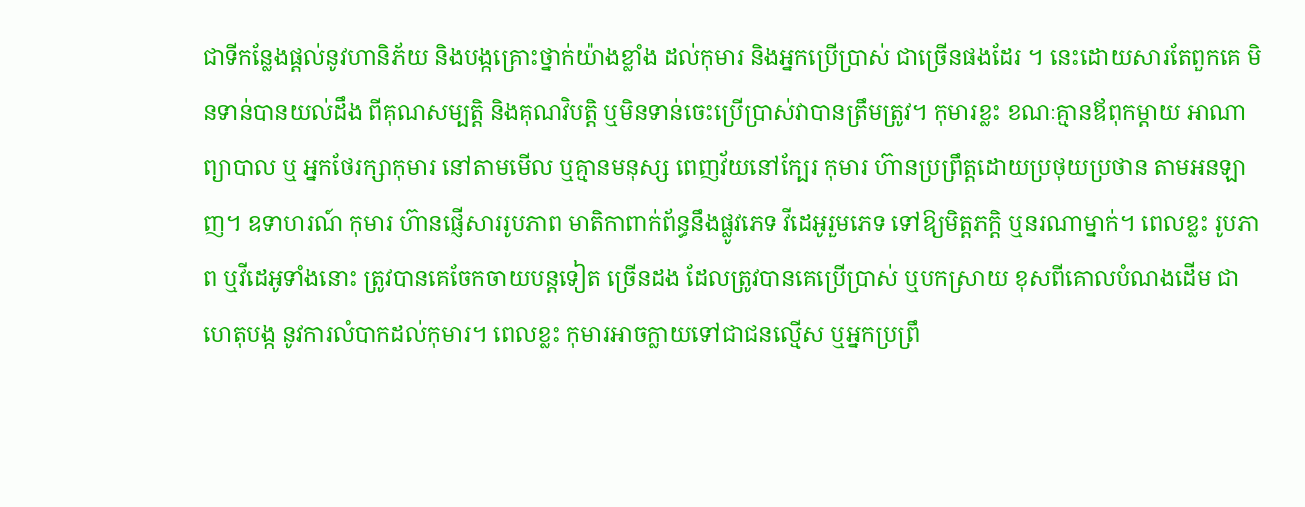ជាទីកន្លែងផ្តល់នូវហានិភ័យ និងបង្កគ្រោះថ្នាក់យ៉ាងខ្លាំង ដល់កុមារ និងអ្នកប្រើប្រាស់ ជាច្រើនផងដែរ ។ នេះដោយសារតែពួកគេ មិនទាន់បានយល់ដឹង ពីគុណសម្បត្តិ និងគុណវិបត្តិ ឬមិនទាន់ចេះប្រើប្រាស់វាបានត្រឹមត្រូវ។ កុមារខ្លះ ខណៈគ្មានឪពុកម្តាយ អាណាព្យាបាល ឬ អ្នកថែរក្សាកុមារ នៅតាមមើល ឬគ្មានមនុស្ស ពេញវ័យនៅក្បែរ កុមារ ហ៊ានប្រព្រឹត្តដោយប្រថុយប្រថាន តាមអនឡាញ។ ឧទាហរណ៍ កុមារ ហ៊ានផ្ញើសាររូបភាព មាតិកាពាក់ព័ន្ធនឹងផ្លូវភេទ វីដេអូរួមភេទ ទៅឱ្យមិត្តភក្តិ ឬនរណាម្នាក់។ ពេលខ្លះ រូបភាព ឬវីដេអូទាំងនោះ ត្រូវបានគេចែកចាយបន្តទៀត ច្រើនដង ដែលត្រូវបានគេប្រើប្រាស់ ឬបកស្រាយ ខុសពីគោលបំណងដើម ជាហេតុបង្ក នូវការលំបាកដល់កុមារ។ ពេលខ្លះ កុមារអាចក្លាយទៅជាជនល្មើស ឬអ្នកប្រព្រឹ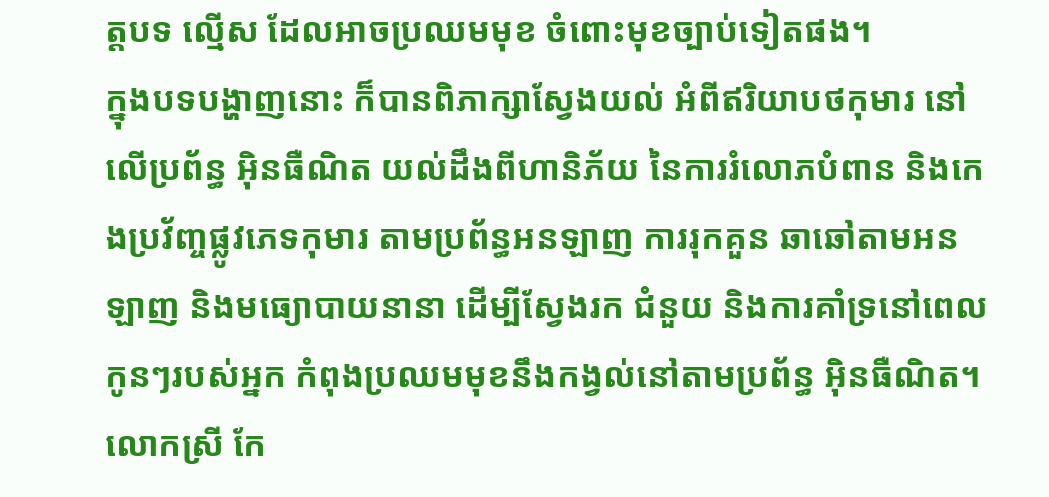ត្តបទ ល្មើស ដែលអាចប្រឈមមុខ ចំពោះមុខច្បាប់ទៀតផង។
ក្នុងបទបង្ហាញនោះ ក៏បានពិភាក្សាស្វែងយល់ អំពីឥរិយាបថកុមារ នៅលើប្រព័ន្ធ អុិនធឺណិត យល់ដឹងពីហានិភ័យ នៃការរំលោភបំពាន និងកេងប្រវ័ញ្ចផ្លូវភេទកុមារ តាមប្រព័ន្ធអនឡាញ ការរុកគួន ឆាឆៅតាមអនឡាញ និងមធ្យោបាយនានា ដើម្បីស្វែងរក ជំនួយ និងការគាំទ្រនៅពេលកូនៗរបស់អ្នក កំពុងប្រឈមមុខនឹងកង្វល់នៅតាមប្រព័ន្ធ អុិនធឺណិត។
លោកស្រី កែ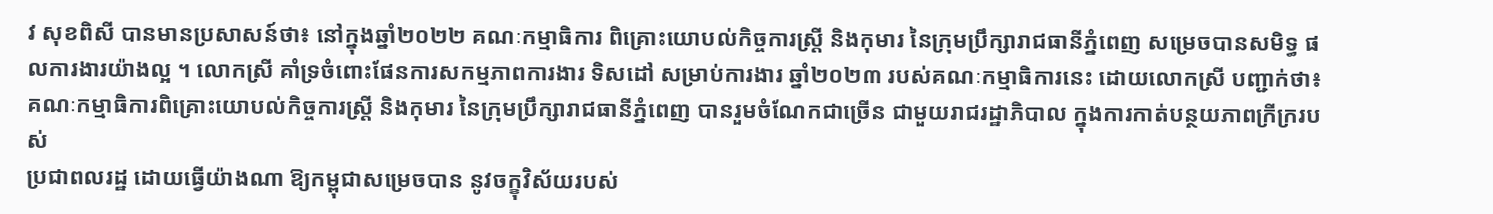វ សុខពិសី បានមានប្រសាសន៍ថា៖ នៅក្នុងឆ្នាំ២០២២ គណៈកម្មាធិការ ពិគ្រោះយោបល់កិច្ចការស្រី្ត និងកុមារ នៃក្រុមប្រឹក្សារាជធានីភ្នំពេញ សម្រេចបានសមិទ្ធ ផលការងារយ៉ាងល្អ ។ លោកស្រី គាំទ្រចំពោះផែនការសកម្មភាពការងារ ទិសដៅ សម្រាប់ការងារ ឆ្នាំ២០២៣ របស់គណៈកម្មាធិការនេះ ដោយលោកស្រី បញ្ជាក់ថា៖ គណៈកម្មាធិការពិគ្រោះយោបល់កិច្ចការស្រី្ត និងកុមារ នៃក្រុមប្រឹក្សារាជធានីភ្នំពេញ បានរួមចំណែកជាច្រើន ជាមួយរាជរដ្ឋាភិបាល ក្នុងការកាត់បន្ថយភាពក្រីក្ររបស់
ប្រជាពលរដ្ឋ ដោយធ្វើយ៉ាងណា ឱ្យកម្ពុជាសម្រេចបាន នូវចក្ខុវិស័យរបស់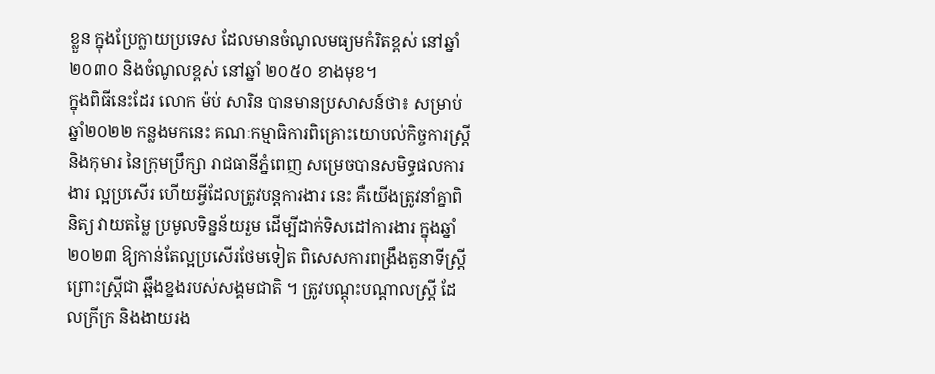ខ្លួន ក្នុងប្រែក្លាយប្រទេស ដែលមានចំណូលមធ្យមកំរិតខ្ពស់ នៅឆ្នាំ២០៣០ និងចំណូលខ្ពស់ នៅឆ្នាំ ២០៥០ ខាងមុខ។
ក្នុងពិធីនេះដែរ លោក ម៉ប់ សារិន បានមានប្រសាសន៍ថា៖ សម្រាប់ឆ្នាំ២០២២ កន្លងមកនេះ គណៈកម្មាធិការពិគ្រោះយោបល់កិច្ចការស្រី្ត និងកុមារ នៃក្រុមប្រឹក្សា រាជធានីភ្នំពេញ សម្រេចបានសមិទ្ធផលការងារ ល្អប្រសើរ ហើយអ្វីដែលត្រូវបន្តការងារ នេះ គឺយើងត្រូវនាំគ្នាពិនិត្យ វាយតម្លៃ ប្រមូលទិន្នន័យរួម ដើម្បីដាក់ទិសដៅការងារ ក្នុងឆ្នាំ២០២៣ ឱ្យកាន់តែល្អប្រសើរថែមទៀត ពិសេសការពង្រឹងតួនាទីស្ត្រី ព្រោះស្ត្រីជា ឆ្អឹងខ្នងរបស់សង្គមជាតិ ។ ត្រូវបណ្តុះបណ្តាលស្ត្រី ដែលក្រីក្រ និងងាយរង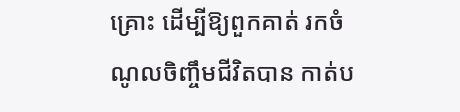គ្រោះ ដើម្បីឱ្យពួកគាត់ រកចំណូលចិញ្ចឹមជីវិតបាន កាត់ប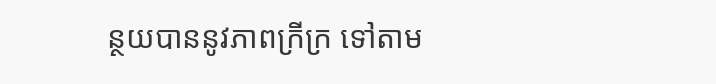ន្ថយបាននូវភាពក្រីក្រ ទៅតាម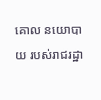គោល នយោបាយ របស់រាជរដ្ឋា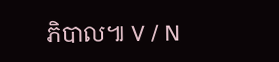ភិបាល៕ V / N